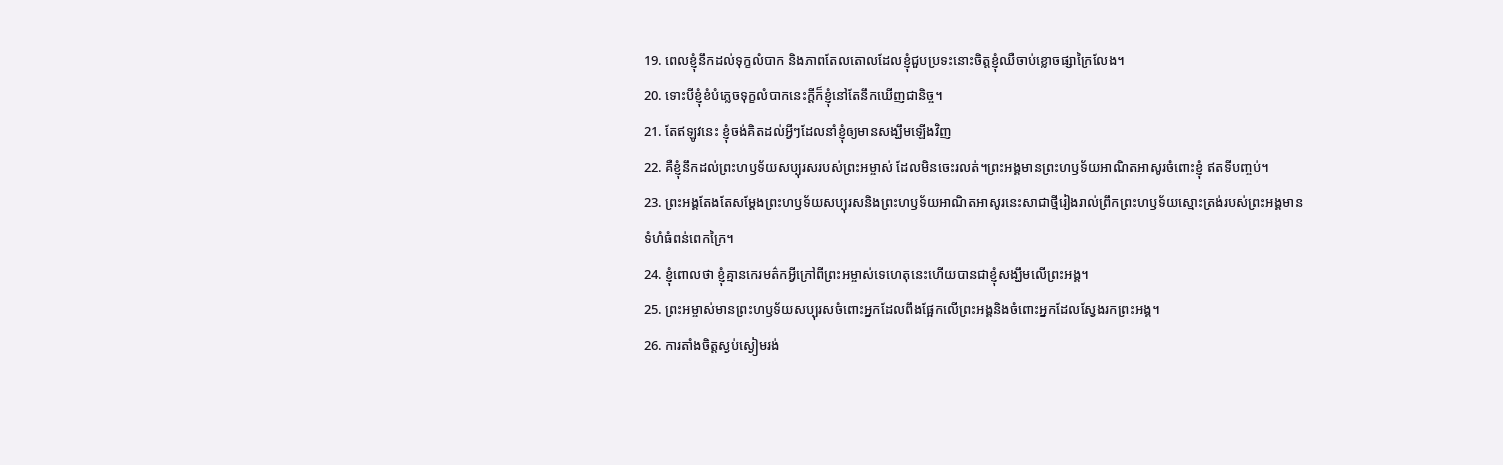19. ពេលខ្ញុំនឹកដល់ទុក្ខលំបាក និងភាពតែលតោលដែលខ្ញុំជួបប្រទះនោះចិត្តខ្ញុំឈឺចាប់ខ្លោចផ្សាក្រៃលែង។
20. ទោះបីខ្ញុំខំបំភ្លេចទុក្ខលំបាកនេះក្ដីក៏ខ្ញុំនៅតែនឹកឃើញជានិច្ច។
21. តែឥឡូវនេះ ខ្ញុំចង់គិតដល់អ្វីៗដែលនាំខ្ញុំឲ្យមានសង្ឃឹមឡើងវិញ
22. គឺខ្ញុំនឹកដល់ព្រះហឫទ័យសប្បុរសរបស់ព្រះអម្ចាស់ ដែលមិនចេះរលត់។ព្រះអង្គមានព្រះហឫទ័យអាណិតអាសូរចំពោះខ្ញុំ ឥតទីបញ្ចប់។
23. ព្រះអង្គតែងតែសម្តែងព្រះហឫទ័យសប្បុរសនិងព្រះហឫទ័យអាណិតអាសូរនេះសាជាថ្មីរៀងរាល់ព្រឹកព្រះហឫទ័យស្មោះត្រង់របស់ព្រះអង្គមានទំហំធំពន់ពេកក្រៃ។
24. ខ្ញុំពោលថា ខ្ញុំគ្មានកេរមត៌កអ្វីក្រៅពីព្រះអម្ចាស់ទេហេតុនេះហើយបានជាខ្ញុំសង្ឃឹមលើព្រះអង្គ។
25. ព្រះអម្ចាស់មានព្រះហឫទ័យសប្បុរសចំពោះអ្នកដែលពឹងផ្អែកលើព្រះអង្គនិងចំពោះអ្នកដែលស្វែងរកព្រះអង្គ។
26. ការតាំងចិត្តស្ងប់ស្ងៀមរង់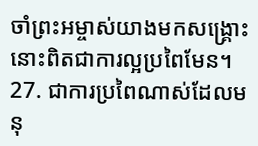ចាំព្រះអម្ចាស់យាងមកសង្គ្រោះនោះពិតជាការល្អប្រពៃមែន។
27. ជាការប្រពៃណាស់ដែលមនុ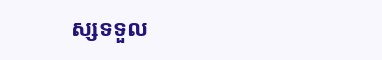ស្សទទួល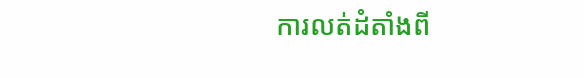ការលត់ដំតាំងពី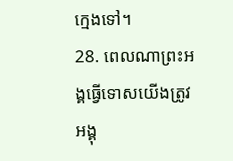ក្មេងទៅ។
28. ពេលណាព្រះអង្គធ្វើទោសយើងត្រូវអង្គុ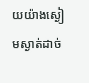យយ៉ាងស្ងៀមស្ងាត់ដាច់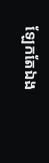ឡែកតែឯង